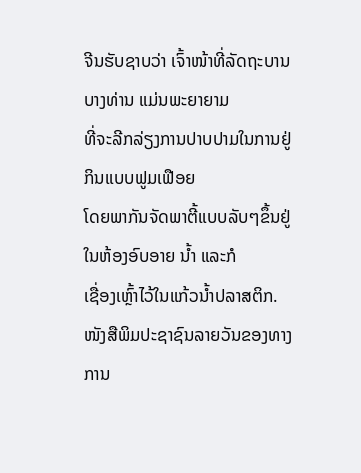ຈີນຮັບຊາບວ່າ ເຈົ້າໜ້າທີ່ລັດຖະບານບາງທ່ານ ແມ່ນພະຍາຍາມ
ທີ່ຈະລີກລ່ຽງການປາບປາມໃນການຢູ່ກິນແບບຟູມເຟືອຍ
ໂດຍພາກັນຈັດພາຕີ້ແບບລັບໆຂຶ້ນຢູ່ໃນຫ້ອງອົບອາຍ ນໍ້າ ແລະກໍ
ເຊື່ອງເຫຼົ້າໄວ້ໃນແກ້ວນໍ້າປລາສຕິກ.
ໜັງສືພິມປະຊາຊົນລາຍວັນຂອງທາງການ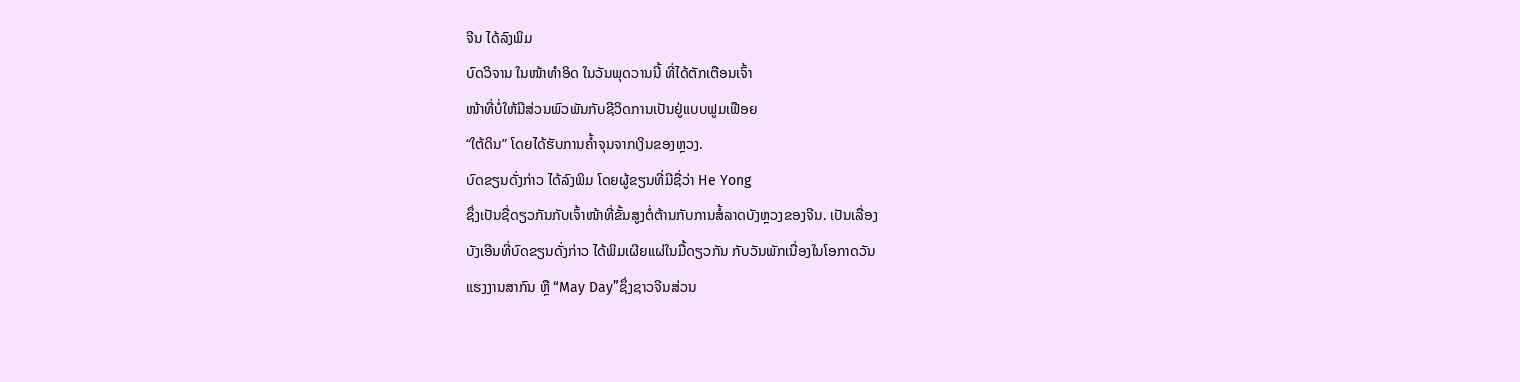ຈີນ ໄດ້ລົງພິມ
ບົດວິຈານ ໃນໜ້າທຳອິດ ໃນວັນພຸດວານນີ້ ທີ່ໄດ້ຕັກເຕືອນເຈົ້າ
ໜ້າທີ່ບໍ່ໃຫ້ມີສ່ວນພົວພັນກັບຊີວິດການເປັນຢູ່ແບບຟູມເຟືອຍ
“ໃຕ້ດິນ” ໂດຍໄດ້ຮັບການຄໍ້າຈຸນຈາກເງິນຂອງຫຼວງ.
ບົດຂຽນດັ່ງກ່າວ ໄດ້ລົງພິມ ໂດຍຜູ້ຂຽນທີ່ມີຊື່ວ່າ He Yong
ຊຶ່ງເປັນຊື່ດຽວກັນກັບເຈົ້າໜ້າທີ່ຂັ້ນສູງຕໍ່ຕ້ານກັບການສໍ້ລາດບັງຫຼວງຂອງຈີນ. ເປັນເລື່ອງ
ບັງເອີນທີ່ບົດຂຽນດັ່ງກ່າວ ໄດ້ພິມເຜີຍແຜ່ໃນມື້ດຽວກັນ ກັບວັນພັກເນື່ອງໃນໂອກາດວັນ
ແຮງງານສາກົນ ຫຼື “May Day”ຊຶ່ງຊາວຈີນສ່ວນ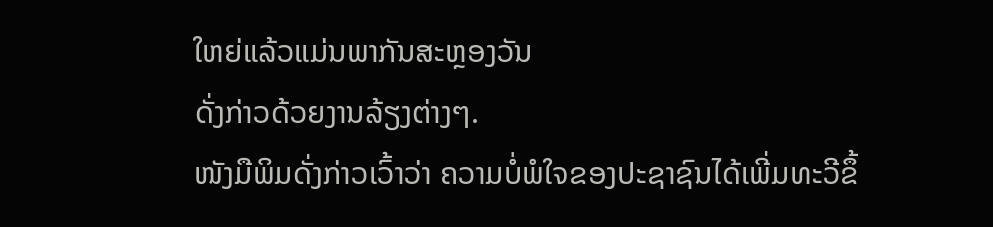ໃຫຍ່ແລ້ວແມ່ນພາກັນສະຫຼອງວັນ
ດັ່ງກ່າວດ້ວຍງານລ້ຽງຕ່າງໆ.
ໜັງມືພິມດັ່ງກ່າວເວົ້າວ່າ ຄວາມບໍ່ພໍໃຈຂອງປະຊາຊົນໄດ້ເພີ່ມທະວີຂຶ້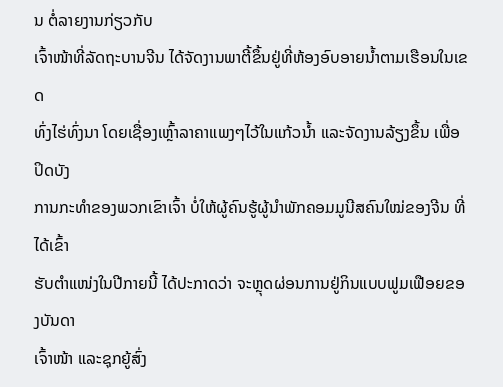ນ ຕໍ່ລາຍງານກ່ຽວກັບ
ເຈົ້າໜ້າທີ່ລັດຖະບານຈີນ ໄດ້ຈັດງານພາຕີ້ຂຶ້ນຢູ່ທີ່ຫ້ອງອົບອາຍນໍ້າຕາມເຮືອນໃນເຂດ
ທົ່ງໄຮ່ທົ່ງນາ ໂດຍເຊື່ອງເຫຼົ້າລາຄາແພງໆໄວ້ໃນແກ້ວນໍ້າ ແລະຈັດງານລ້ຽງຂຶ້ນ ເພື່ອປິດບັງ
ການກະທຳຂອງພວກເຂົາເຈົ້າ ບໍ່ໃຫ້ຜູ້ຄົນຮູ້ຜູ້ນໍາພັກຄອມມູນີສຄົນໃໝ່ຂອງຈີນ ທີ່ໄດ້ເຂົ້າ
ຮັບຕໍາແໜ່ງໃນປີກາຍນີ້ ໄດ້ປະກາດວ່າ ຈະຫຼຸດຜ່ອນການຢູ່ກິນແບບຟູມເຟືອຍຂອງບັນດາ
ເຈົ້າໜ້າ ແລະຊຸກຍູ້ສົ່ງ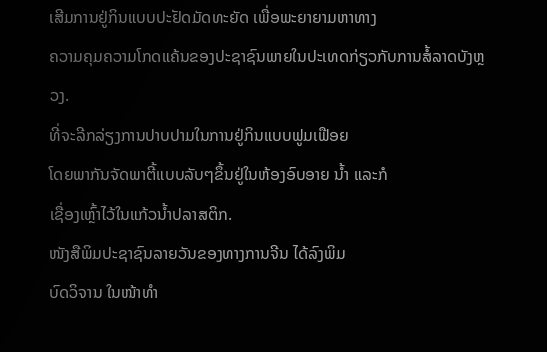ເສີມການຢູ່ກິນແບບປະຢັດມັດທະຍັດ ເພື່ອພະຍາຍາມຫາທາງ
ຄວາມຄຸມຄວາມໂກດແຄ້ນຂອງປະຊາຊົນພາຍໃນປະເທດກ່ຽວກັບການສໍ້ລາດບັງຫຼວງ.
ທີ່ຈະລີກລ່ຽງການປາບປາມໃນການຢູ່ກິນແບບຟູມເຟືອຍ
ໂດຍພາກັນຈັດພາຕີ້ແບບລັບໆຂຶ້ນຢູ່ໃນຫ້ອງອົບອາຍ ນໍ້າ ແລະກໍ
ເຊື່ອງເຫຼົ້າໄວ້ໃນແກ້ວນໍ້າປລາສຕິກ.
ໜັງສືພິມປະຊາຊົນລາຍວັນຂອງທາງການຈີນ ໄດ້ລົງພິມ
ບົດວິຈານ ໃນໜ້າທຳ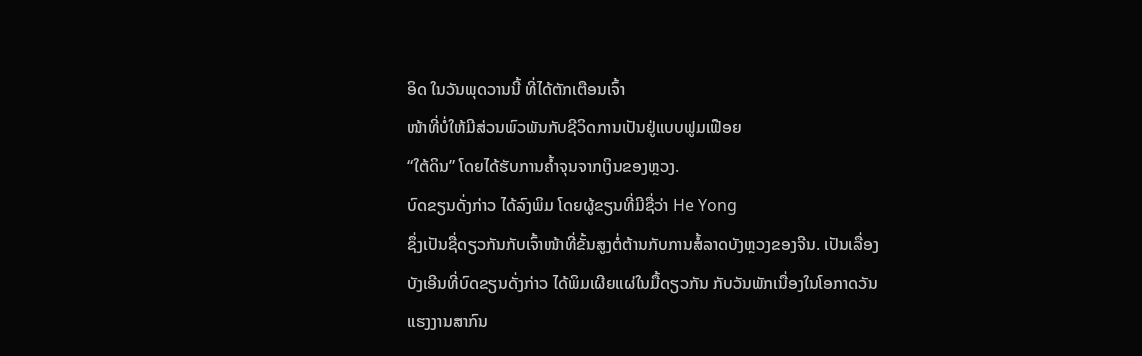ອິດ ໃນວັນພຸດວານນີ້ ທີ່ໄດ້ຕັກເຕືອນເຈົ້າ
ໜ້າທີ່ບໍ່ໃຫ້ມີສ່ວນພົວພັນກັບຊີວິດການເປັນຢູ່ແບບຟູມເຟືອຍ
“ໃຕ້ດິນ” ໂດຍໄດ້ຮັບການຄໍ້າຈຸນຈາກເງິນຂອງຫຼວງ.
ບົດຂຽນດັ່ງກ່າວ ໄດ້ລົງພິມ ໂດຍຜູ້ຂຽນທີ່ມີຊື່ວ່າ He Yong
ຊຶ່ງເປັນຊື່ດຽວກັນກັບເຈົ້າໜ້າທີ່ຂັ້ນສູງຕໍ່ຕ້ານກັບການສໍ້ລາດບັງຫຼວງຂອງຈີນ. ເປັນເລື່ອງ
ບັງເອີນທີ່ບົດຂຽນດັ່ງກ່າວ ໄດ້ພິມເຜີຍແຜ່ໃນມື້ດຽວກັນ ກັບວັນພັກເນື່ອງໃນໂອກາດວັນ
ແຮງງານສາກົນ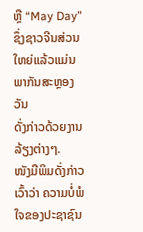ຫຼື “May Day”ຊຶ່ງຊາວຈີນສ່ວນໃຫຍ່ແລ້ວແມ່ນພາກັນສະຫຼອງວັນ
ດັ່ງກ່າວດ້ວຍງານລ້ຽງຕ່າງໆ.
ໜັງມືພິມດັ່ງກ່າວເວົ້າວ່າ ຄວາມບໍ່ພໍໃຈຂອງປະຊາຊົນ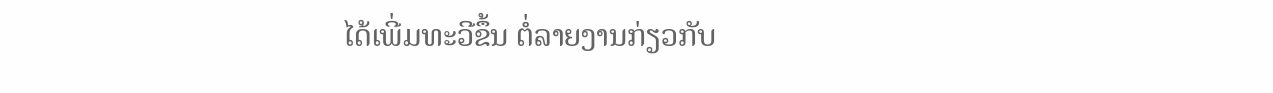ໄດ້ເພີ່ມທະວີຂຶ້ນ ຕໍ່ລາຍງານກ່ຽວກັບ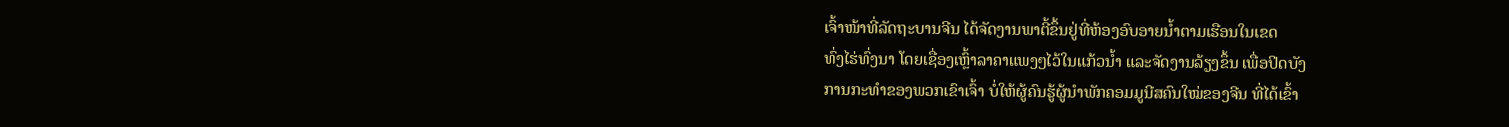ເຈົ້າໜ້າທີ່ລັດຖະບານຈີນ ໄດ້ຈັດງານພາຕີ້ຂຶ້ນຢູ່ທີ່ຫ້ອງອົບອາຍນໍ້າຕາມເຮືອນໃນເຂດ
ທົ່ງໄຮ່ທົ່ງນາ ໂດຍເຊື່ອງເຫຼົ້າລາຄາແພງໆໄວ້ໃນແກ້ວນໍ້າ ແລະຈັດງານລ້ຽງຂຶ້ນ ເພື່ອປິດບັງ
ການກະທຳຂອງພວກເຂົາເຈົ້າ ບໍ່ໃຫ້ຜູ້ຄົນຮູ້ຜູ້ນໍາພັກຄອມມູນີສຄົນໃໝ່ຂອງຈີນ ທີ່ໄດ້ເຂົ້າ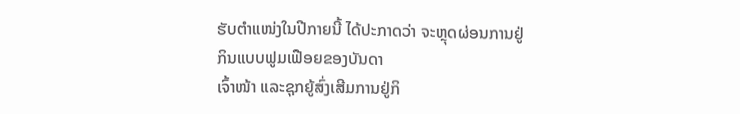ຮັບຕໍາແໜ່ງໃນປີກາຍນີ້ ໄດ້ປະກາດວ່າ ຈະຫຼຸດຜ່ອນການຢູ່ກິນແບບຟູມເຟືອຍຂອງບັນດາ
ເຈົ້າໜ້າ ແລະຊຸກຍູ້ສົ່ງເສີມການຢູ່ກິ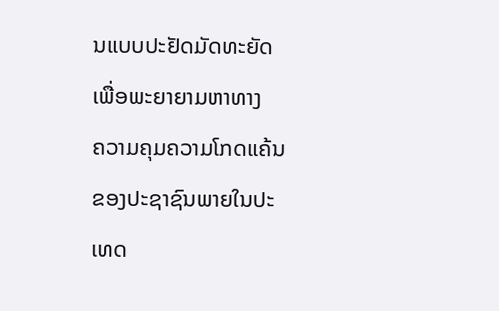ນແບບປະຢັດມັດທະຍັດ ເພື່ອພະຍາຍາມຫາທາງ
ຄວາມຄຸມຄວາມໂກດແຄ້ນຂອງປະຊາຊົນພາຍໃນປະເທດ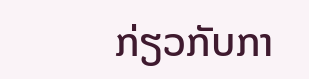ກ່ຽວກັບກາ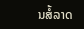ນສໍ້ລາດ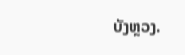ບັງຫຼວງ.